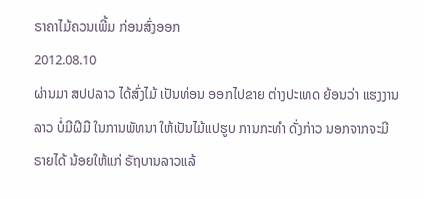ຣາຄາໄມ້ຄວນເພີ້ມ ກ່ອນສົ່ງອອກ
2012.08.10
ຜ່ານມາ ສປປລາວ ໄດ້ສົ່ງໄມ້ ເປັນທ່ອນ ອອກໄປຂາຍ ຕ່າງປະເທດ ຍ້ອນວ່າ ແຮງງານລາວ ບໍ່ມີຝີມື ໃນການພັທນາ ໃຫ້ເປັນໄມ້ແປຮູບ ການກະທຳ ດັ່ງກ່າວ ນອກຈາກຈະມີ ຣາຍໄດ້ ນ້ອຍໃຫ້ແກ່ ຣັຖບານລາວແລ້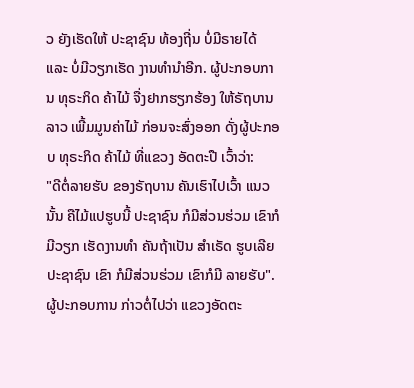ວ ຍັງເຮັດໃຫ້ ປະຊາຊົນ ທ້ອງຖີ່ນ ບໍ່ມີຣາຍໄດ້ ແລະ ບໍ່ມີວຽກເຮັດ ງານທຳນຳອີກ. ຜູ້ປະກອບການ ທຸຣະກິດ ຄ້າໄມ້ ຈື່ງຢາກຮຽກຮ້ອງ ໃຫ້ຣັຖບານ ລາວ ເພີ້ມມູນຄ່າໄມ້ ກ່ອນຈະສົ່ງອອກ ດັ່ງຜູ້ປະກອບ ທຸຣະກິດ ຄ້າໄມ້ ທີ່ແຂວງ ອັດຕະປື ເວົ້າວ່າ:
"ດີຕໍ່ລາຍຮັບ ຂອງຣັຖບານ ຄັນເຮົາໄປເວົ້າ ແນວນັ້ນ ຄືໄມ້ແປຮູບນີ້ ປະຊາຊົນ ກໍມີສ່ວນຮ່ວມ ເຂົາກໍມີວຽກ ເຮັດງານທຳ ຄັນຖ້າເປັນ ສຳເຣັດ ຮູບເລີຍ ປະຊາຊົນ ເຂົາ ກໍມີສ່ວນຮ່ວມ ເຂົາກໍມີ ລາຍຮັບ".
ຜູ້ປະກອບການ ກ່າວຕໍ່ໄປວ່າ ແຂວງອັດຕະ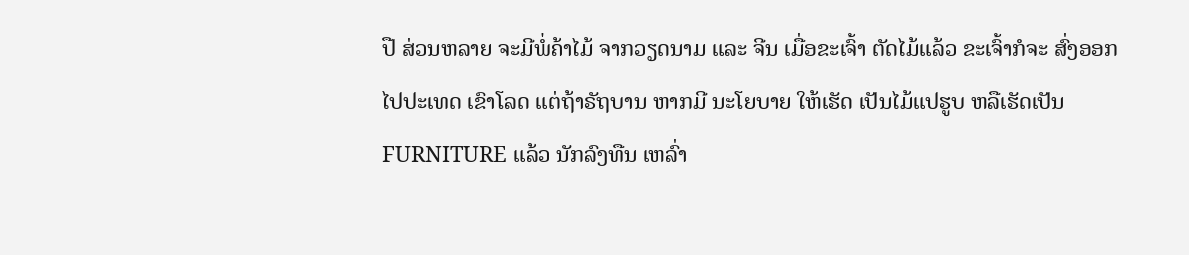ປື ສ່ວນຫລາຍ ຈະມີພໍ່ຄ້າໄມ້ ຈາກວຽດນາມ ແລະ ຈີນ ເມື່ອຂະເຈົ້າ ຕັດໄມ້ແລ້ວ ຂະເຈົ້າກໍຈະ ສົ່ງອອກ ໄປປະເທດ ເຂົາໂລດ ແຕ່ຖ້າຣັຖບານ ຫາກມີ ນະໂຍບາຍ ໃຫ້ເຮັດ ເປັນໄມ້ແປຮູບ ຫລືເຮັດເປັນ FURNITURE ແລ້ວ ນັກລົງທືນ ເຫລົ່າ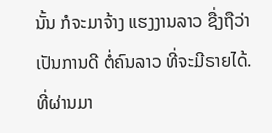ນັ້ນ ກໍຈະມາຈ້າງ ແຮງງານລາວ ຊື່ງຖືວ່າ ເປັນການດີ ຕໍ່ຄົນລາວ ທີ່ຈະມີຣາຍໄດ້.
ທີ່ຜ່ານມາ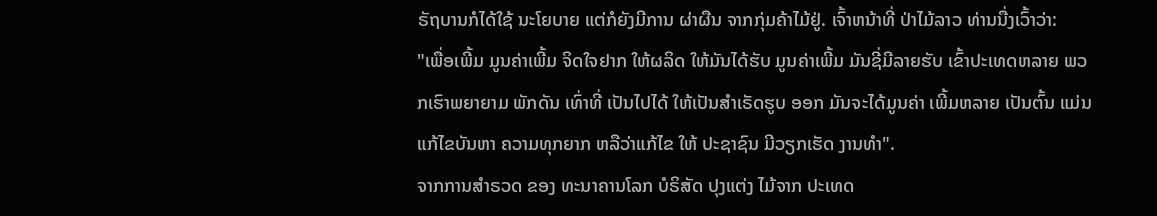ຣັຖບານກໍໄດ້ໃຊ້ ນະໂຍບາຍ ແຕ່ກໍຍັງມີການ ຜ່າຜືນ ຈາກກຸ່ມຄ້າໄມ້ຢູ່. ເຈົ້າຫນ້າທີ່ ປ່າໄມ້ລາວ ທ່ານນື່ງເວົ້າວ່າ:
"ເພື່ອເພີ້ມ ມູນຄ່າເພີ້ມ ຈິດໃຈຢາກ ໃຫ້ຜລິດ ໃຫ້ມັນໄດ້ຮັບ ມູນຄ່າເພີ້ມ ມັນຊີ່ມີລາຍຮັບ ເຂົ້າປະເທດຫລາຍ ພວກເຮົາພຍາຍາມ ພັກດັນ ເທົ່າທີ່ ເປັນໄປໄດ້ ໃຫ້ເປັນສຳເຣັດຮູບ ອອກ ມັນຈະໄດ້ມູນຄ່າ ເພີ້ມຫລາຍ ເປັນຕົ້ນ ແມ່ນແກ້ໄຂບັນຫາ ຄວາມທຸກຍາກ ຫລືວ່າແກ້ໄຂ ໃຫ້ ປະຊາຊົນ ມີວຽກເຮັດ ງານທຳ".
ຈາກການສຳຣວດ ຂອງ ທະນາຄານໂລກ ບໍຣິສັດ ປຸງແຕ່ງ ໄມ້ຈາກ ປະເທດ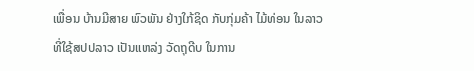ເພື່ອນ ບ້ານມີສາຍ ພົວພັນ ຢ່າງໃກ້ຊິດ ກັບກຸ່ມຄ້າ ໄມ້ທ່ອນ ໃນລາວ ທີ່ໃຊ້ສປປລາວ ເປັນແຫລ່ງ ວັດຖຸດີບ ໃນການ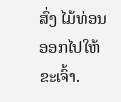ສົ່ງ ໄມ້ທ່ອນ ອອກໄປໃຫ້ ຂະເຈົ້າ.